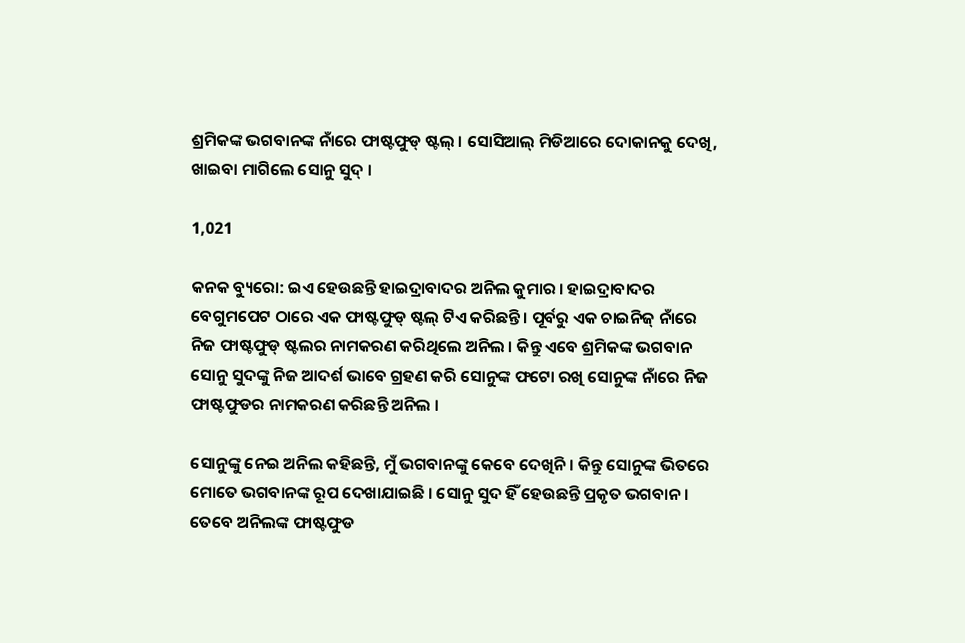ଶ୍ରମିକଙ୍କ ଭଗବାନଙ୍କ ନାଁରେ ଫାଷ୍ଟଫୁଡ୍ ଷ୍ଟଲ୍ । ସୋସିଆଲ୍ ମିଡିଆରେ ଦୋକାନକୁ ଦେଖି, ଖାଇବା ମାଗିଲେ ସୋନୁ ସୁଦ୍ ।

1,021

କନକ ବ୍ୟୁରୋ: ଇଏ ହେଉଛନ୍ତି ହାଇଦ୍ରାବାଦର ଅନିଲ କୁମାର । ହାଇଦ୍ରାବାଦର ବେଗୁମପେଟ ଠାରେ ଏକ ଫାଷ୍ଟଫୁଡ୍ ଷ୍ଟଲ୍ ଟିଏ କରିଛନ୍ତି । ପୂର୍ବରୁ ଏକ ଚାଇନିଜ୍ ନାଁରେ ନିଜ ଫାଷ୍ଟଫୁଡ୍ ଷ୍ଟଲର ନାମକରଣ କରିଥିଲେ ଅନିଲ । କିନ୍ତୁ ଏବେ ଶ୍ରମିକଙ୍କ ଭଗବାନ ସୋନୁ ସୁଦଙ୍କୁ ନିଜ ଆଦର୍ଶ ଭାବେ ଗ୍ରହଣ କରି ସୋନୁଙ୍କ ଫଟୋ ରଖି ସୋନୁଙ୍କ ନାଁରେ ନିଜ ଫାଷ୍ଟଫୁଡର ନାମକରଣ କରିଛନ୍ତି ଅନିଲ ।

ସୋନୁଙ୍କୁ ନେଇ ଅନିଲ କହିଛନ୍ତି, ମୁଁ ଭଗବାନଙ୍କୁ କେବେ ଦେଖିନି । କିନ୍ତୁ ସୋନୁଙ୍କ ଭିତରେ ମୋତେ ଭଗବାନଙ୍କ ରୂପ ଦେଖାଯାଇଛି । ସୋନୁ ସୁଦ ହିଁ ହେଉଛନ୍ତି ପ୍ରକୃତ ଭଗବାନ । ତେବେ ଅନିଲଙ୍କ ଫାଷ୍ଟଫୁଡ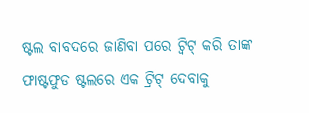ଷ୍ଟଲ ବାବଦରେ ଜାଣିବା ପରେ ଟ୍ୱିଟ୍ କରି ତାଙ୍କ ଫାଷ୍ଟଫୁଡ ଷ୍ଟଲରେ ଏକ ଟ୍ରିଟ୍ ଦେବାକୁ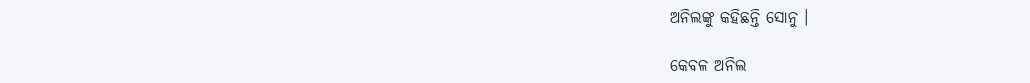ଅନିଲଙ୍କୁ କହିଛନ୍ତି ସୋନୁ ।

କେବଳ ଅନିଲ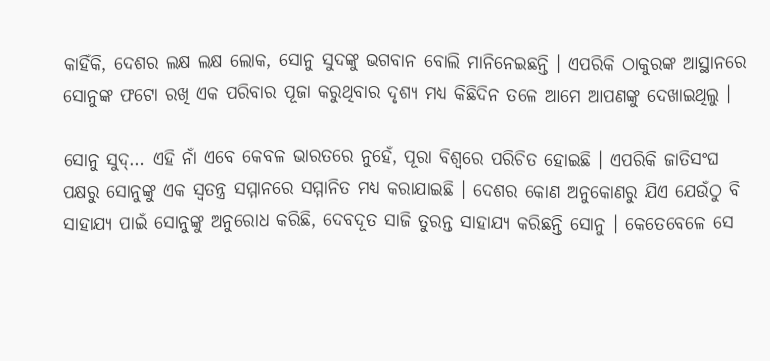କାହିଁକି, ଦେଶର ଲକ୍ଷ ଲକ୍ଷ ଲୋକ, ସୋନୁ ସୁଦଙ୍କୁ ଭଗବାନ ବୋଲି ମାନିନେଇଛନ୍ତି । ଏପରିକି ଠାକୁରଙ୍କ ଆସ୍ଥାନରେ ସୋନୁଙ୍କ ଫଟୋ ରଖି ଏକ ପରିବାର ପୂଜା କରୁଥିବାର ଦୃଶ୍ୟ ମଧ୍ୟ କିଛିଦିନ ତଳେ ଆମେ ଆପଣଙ୍କୁ ଦେଖାଇଥିଲୁ ।

ସୋନୁ ସୁଦ୍… ଏହି ନାଁ ଏବେ କେବଳ ଭାରତରେ ନୁହେଁ, ପୂରା ବିଶ୍ୱରେ ପରିଚିତ ହୋଇଛି । ଏପରିକି ଜାତିସଂଘ ପକ୍ଷରୁ ସୋନୁଙ୍କୁ ଏକ ସ୍ୱତନ୍ତ୍ର ସମ୍ମାନରେ ସମ୍ମାନିତ ମଧ୍ୟ କରାଯାଇଛି । ଦେଶର କୋଣ ଅନୁକୋଣରୁ ଯିଏ ଯେଉଁଠୁ ବି ସାହାଯ୍ୟ ପାଇଁ ସୋନୁଙ୍କୁ ଅନୁରୋଧ କରିଛି, ଦେବଦୂତ ସାଜି ତୁରନ୍ତ ସାହାଯ୍ୟ କରିଛନ୍ତି ସୋନୁ । କେତେବେଳେ ସେ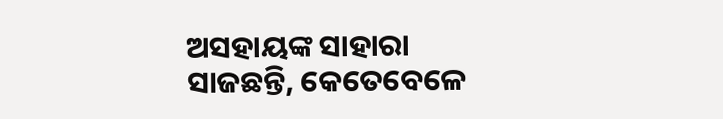ଅସହାୟଙ୍କ ସାହାରା ସାଜଛନ୍ତି, କେତେବେଳେ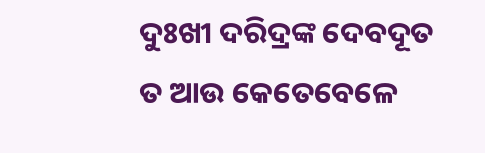ଦୁଃଖୀ ଦରିଦ୍ରଙ୍କ ଦେବଦୂତ ତ ଆଉ କେତେବେଳେ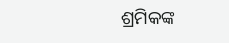ଶ୍ରମିକଙ୍କ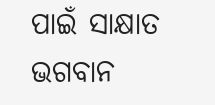ପାଇଁ ସାକ୍ଷାତ ଭଗବାନ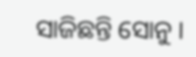ସାଜିଛନ୍ତି ସୋନୁ ।